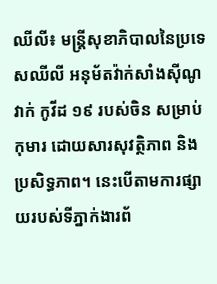ឈីលី៖ មន្រ្តីសុខាភិបាលនៃប្រទេសឈីលី អនុម័តវ៉ាក់សាំងស៊ីណូវាក់ កូវីដ ១៩ របស់ចិន សម្រាប់កុមារ ដោយសារសុវត្ថិភាព និង ប្រសិទ្ធភាព។ នេះបើតាមការផ្សាយរបស់ទីភ្នាក់ងារព័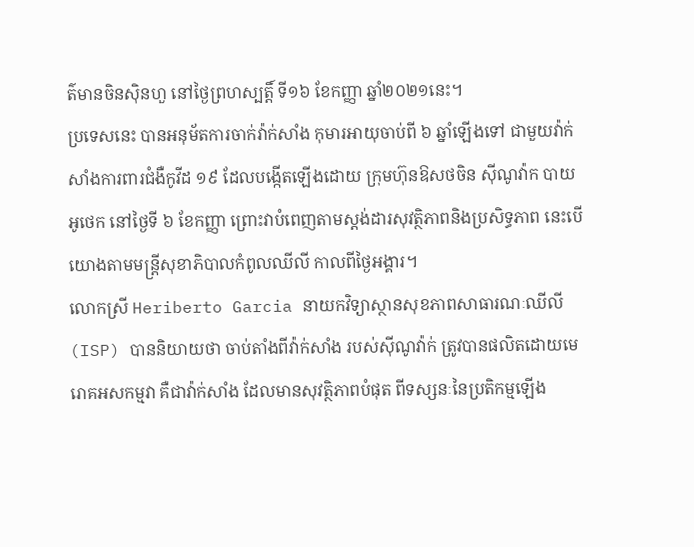ត៌មានចិនស៊ិនហួ នៅថ្ងៃព្រហស្បតិ៍្ត ទី១៦ ខែកញ្ញា ឆ្នាំ២០២១នេះ។
ប្រទេសនេះ បានអនុម័តការចាក់វ៉ាក់សាំង កុមារអាយុចាប់ពី ៦ ឆ្នាំឡើងទៅ ជាមួយវ៉ាក់សាំងការពារជំងឺកូវីដ ១៩ ដែលបង្កើតឡើងដោយ ក្រុមហ៊ុនឱសថចិន ស៊ីណូវ៉ាក បាយអូថេក នៅថ្ងៃទី ៦ ខែកញ្ញា ព្រោះវាបំពេញតាមស្តង់ដារសុវត្ថិភាពនិងប្រសិទ្ធភាព នេះបើយោងតាមមន្រ្តីសុខាភិបាលកំពូលឈីលី កាលពីថ្ងៃអង្គារ។
លោកស្រី Heriberto Garcia នាយកវិទ្យាស្ថានសុខភាពសាធារណៈឈីលី (ISP) បាននិយាយថា ចាប់តាំងពីវ៉ាក់សាំង របស់ស៊ីណូវ៉ាក់ ត្រូវបានផលិតដោយមេរោគអសកម្មវា គឺជាវ៉ាក់សាំង ដែលមានសុវត្ថិភាពបំផុត ពីទស្សនៈនៃប្រតិកម្មឡើង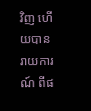វិញ ហើយបានរាយការណ៍ ពីផ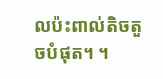លប៉ះពាល់តិចតួចបំផុត។ ។